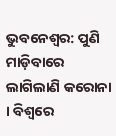ଭୁବନେଶ୍ୱର: ପୁଣି ମାଡ଼ିବାରେ ଲାଗିଲାଣି କରୋନା । ବିଶ୍ୱରେ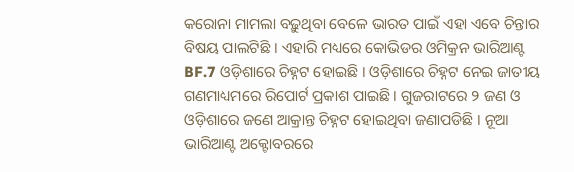କରୋନା ମାମଲା ବଢ଼ୁଥିବା ବେଳେ ଭାରତ ପାଇଁ ଏହା ଏବେ ଚିନ୍ତାର ବିଷୟ ପାଲଟିଛି । ଏହାରି ମଧ୍ୟରେ କୋଭିଡର ଓମିକ୍ରନ ଭାରିଆଣ୍ଟ BF.7 ଓଡ଼ିଶାରେ ଚିହ୍ନଟ ହୋଇଛି । ଓଡ଼ିଶାରେ ଚିହ୍ନଟ ନେଇ ଜାତୀୟ ଗଣମାଧ୍ୟମରେ ରିପୋର୍ଟ ପ୍ରକାଶ ପାଇଛି । ଗୁଜରାଟରେ ୨ ଜଣ ଓ ଓଡ଼ିଶାରେ ଜଣେ ଆକ୍ରାନ୍ତ ଚିହ୍ନଟ ହୋଇଥିବା ଜଣାପଡିଛି । ନୂଆ ଭାରିଆଣ୍ଟ ଅକ୍ଟୋବରରେ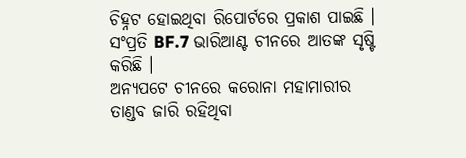ଚିହ୍ନଟ ହୋଇଥିବା ରିପୋର୍ଟରେ ପ୍ରକାଶ ପାଇଛି । ସଂପ୍ରତି BF.7 ଭାରିଆଣ୍ଟ ଚୀନରେ ଆତଙ୍କ ସୃଷ୍ଟି କରିଛି ।
ଅନ୍ୟପଟେ ଚୀନରେ କରୋନା ମହାମାରୀର ତାଣ୍ଡବ ଜାରି ରହିଥିବା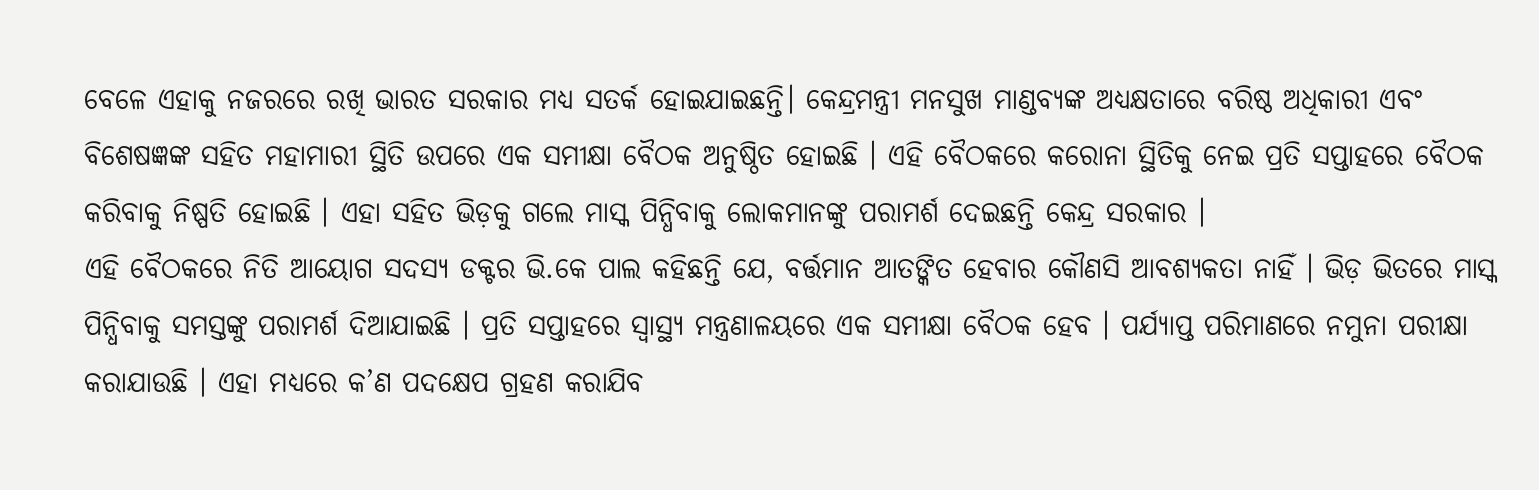ବେଳେ ଏହାକୁ ନଜରରେ ରଖି ଭାରତ ସରକାର ମଧ୍ୟ ସତର୍କ ହୋଇଯାଇଛନ୍ତି। କେନ୍ଦ୍ରମନ୍ତ୍ରୀ ମନସୁଖ ମାଣ୍ଡବ୍ୟଙ୍କ ଅଧ୍ୟକ୍ଷତାରେ ବରିଷ୍ଠ ଅଧିକାରୀ ଏବଂ ବିଶେଷଜ୍ଞଙ୍କ ସହିତ ମହାମାରୀ ସ୍ଥିତି ଉପରେ ଏକ ସମୀକ୍ଷା ବୈଠକ ଅନୁଷ୍ଠିତ ହୋଇଛି । ଏହି ବୈଠକରେ କରୋନା ସ୍ଥିତିକୁ ନେଇ ପ୍ରତି ସପ୍ତାହରେ ବୈଠକ କରିବାକୁ ନିଷ୍ପତି ହୋଇଛି । ଏହା ସହିତ ଭିଡ଼କୁ ଗଲେ ମାସ୍କ ପିନ୍ଧିବାକୁ ଲୋକମାନଙ୍କୁ ପରାମର୍ଶ ଦେଇଛନ୍ତି କେନ୍ଦ୍ର ସରକାର ।
ଏହି ବୈଠକରେ ନିତି ଆୟୋଗ ସଦସ୍ୟ ଡକ୍ଟର ଭି.କେ ପାଲ କହିଛନ୍ତି ଯେ, ବର୍ତ୍ତମାନ ଆତଙ୍କିତ ହେବାର କୌଣସି ଆବଶ୍ୟକତା ନାହିଁ । ଭିଡ଼ ଭିତରେ ମାସ୍କ ପିନ୍ଧିବାକୁ ସମସ୍ତଙ୍କୁ ପରାମର୍ଶ ଦିଆଯାଇଛି । ପ୍ରତି ସପ୍ତାହରେ ସ୍ୱାସ୍ଥ୍ୟ ମନ୍ତ୍ରଣାଳୟରେ ଏକ ସମୀକ୍ଷା ବୈଠକ ହେବ । ପର୍ଯ୍ୟାପ୍ତ ପରିମାଣରେ ନମୁନା ପରୀକ୍ଷା କରାଯାଉଛି । ଏହା ମଧ୍ୟରେ କ’ଣ ପଦକ୍ଷେପ ଗ୍ରହଣ କରାଯିବ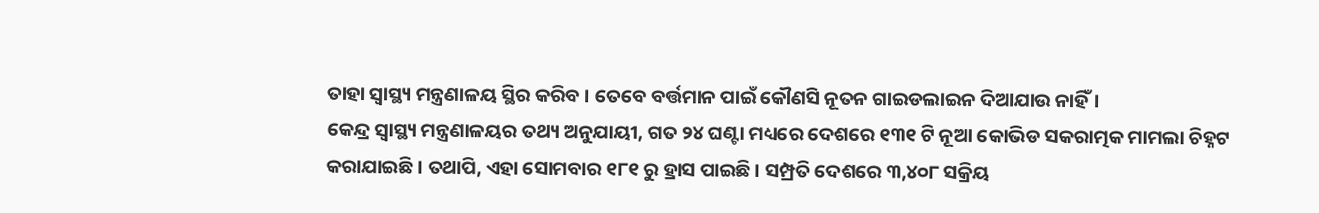ତାହା ସ୍ୱାସ୍ଥ୍ୟ ମନ୍ତ୍ରଣାଳୟ ସ୍ଥିର କରିବ । ତେବେ ବର୍ତ୍ତମାନ ପାଇଁ କୌଣସି ନୂତନ ଗାଇଡଲାଇନ ଦିଆଯାଉ ନାହିଁ।
କେନ୍ଦ୍ର ସ୍ୱାସ୍ଥ୍ୟ ମନ୍ତ୍ରଣାଳୟର ତଥ୍ୟ ଅନୁଯାୟୀ, ଗତ ୨୪ ଘଣ୍ଟା ମଧ୍ୟରେ ଦେଶରେ ୧୩୧ ଟି ନୂଆ କୋଭିଡ ସକରାତ୍ମକ ମାମଲା ଚିହ୍ନଟ କରାଯାଇଛି । ତଥାପି, ଏହା ସୋମବାର ୧୮୧ ରୁ ହ୍ରାସ ପାଇଛି । ସମ୍ପ୍ରତି ଦେଶରେ ୩,୪୦୮ ସକ୍ରିୟ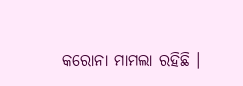କରୋନା ମାମଲା ରହିଛି ।